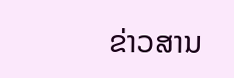ຂ່າວສານ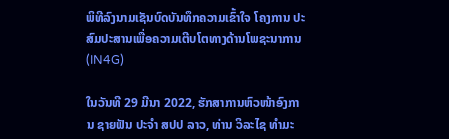ພິທີລົງນາມເຊັນບົດບັນທຶກຄວາມເຂົ້າໃຈ ໂຄງການ ປະສົມປະສານເພື່ອຄວາມເຕີບໂຕທາງດ້ານໂພຊະນາການ (IN4G)

ໃນວັນທີ 29 ມີນາ 2022, ຮັກສາການຫົວໜ້າອົງການ ຊາຍຟັນ ປະຈຳ ສປປ ລາວ, ທ່ານ ວິລະໄຊ ທຳມະ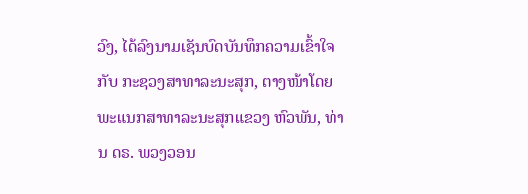ວົງ, ໄດ້ລົງນາມເຊັນບົດບັນທຶກຄວາມເຂົ້າໃຈກັບ ກະຊວງສາທາລະນະສຸກ, ຕາງໜ້າໂດຍພະແນກສາທາລະນະສຸກແຂວງ ຫົວພັນ, ທ່ານ ດຣ. ພວງວອນ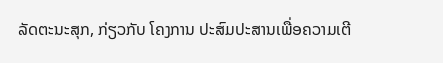ລັດຕະນະສຸກ, ກ່ຽວກັບ ໂຄງການ ປະສົມປະສານເພື່ອຄວາມເຕີ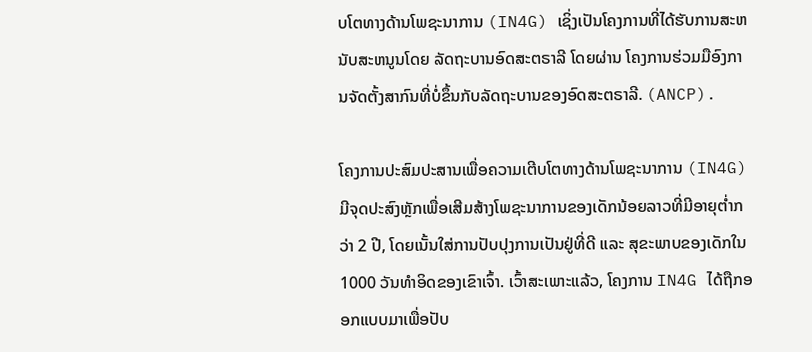ບໂຕທາງດ້ານໂພຊະນາການ (IN4G) ເຊິ່ງເປັນໂຄງການທີ່ໄດ້ຮັບການສະຫນັບສະຫນູນໂດຍ ລັດຖະບານອົດສະຕຣາລີ ໂດຍຜ່ານ ໂຄງການຮ່ວມມືອົງການຈັດຕັ້ງສາກົນທີ່ບໍ່ຂຶ້ນກັບລັດຖະບານຂອງອົດສະຕຣາລີ. (ANCP).

ໂຄງການປະສົມປະສານເພື່ອຄວາມເຕີບໂຕທາງດ້ານໂພຊະນາການ (IN4G) ມີຈຸດປະສົງຫຼັກເພື່ອເສີມສ້າງໂພຊະນາການຂອງເດັກນ້ອຍລາວທີ່ມີອາຍຸຕ່ຳກວ່າ 2 ປີ, ໂດຍເນັ້ນໃສ່ການປັບປຸງການເປັນຢູ່ທີ່ດີ ແລະ ສຸຂະພາບຂອງເດັກໃນ 1000 ວັນທຳອິດຂອງເຂົາເຈົ້າ. ເວົ້າສະເພາະແລ້ວ, ໂຄງການ IN4G ໄດ້ຖືກອອກແບບມາເພື່ອປັບ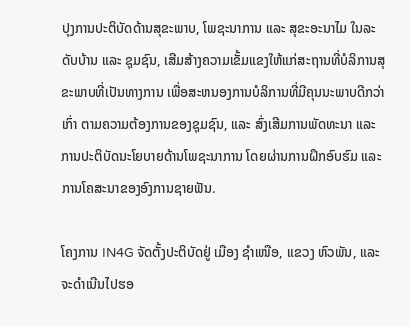ປຸງການປະຕິບັດດ້ານສຸຂະພາບ, ໂພຊະນາການ ແລະ ສຸຂະອະນາໄມ ໃນລະດັບບ້ານ ແລະ ຊຸມຊົນ, ເສີມສ້າງຄວາມເຂັ້ມແຂງໃຫ້ແກ່ສະຖານທີ່ບໍລິການສຸຂະພາບທີ່ເປັນທາງການ ເພື່ອສະຫນອງການບໍລິການທີ່ມີຄຸນນະພາບດີກວ່າເກົ່າ ຕາມຄວາມຕ້ອງການຂອງຊຸມຊົນ, ແລະ ສົ່ງເສີມການພັດທະນາ ແລະ ການປະຕິບັດນະໂຍບາຍດ້ານໂພຊະນາການ ໂດຍຜ່ານການຝຶກອົບຮົມ ແລະ ການໂຄສະນາຂອງອົງການຊາຍຟັນ.

ໂຄງການ IN4G ຈັດຕັ້ງປະຕິບັດຢູ່ ເມືອງ ຊຳເໜືອ, ແຂວງ ຫົວພັນ, ແລະ ຈະດຳເນີນໄປຮອ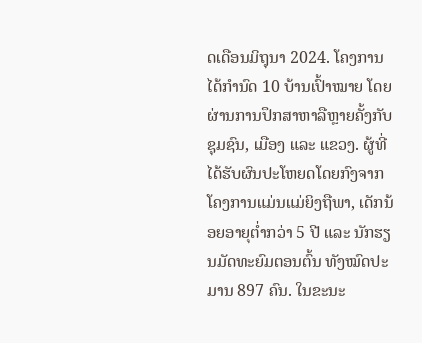ດເດືອນມິຖຸນາ 2024. ໂຄງການໄດ້ກຳນົດ 10 ບ້ານເປົ້າໝາຍ ໂດຍຜ່ານການປຶກສາຫາລືຫຼາຍຄັ້ງກັບຊຸມຊົນ, ເມືອງ ແລະ ແຂວງ. ຜູ້ທີ່ໄດ້ຮັບຜົນປະໂຫຍດໂດຍກົງຈາກໂຄງການແມ່ນແມ່ຍິງຖືພາ, ເດັກນ້ອຍອາຍຸຕ່ຳກວ່າ 5 ປີ ແລະ ນັກຮຽນມັດທະຍົມຕອນຕົ້ນ ທັງໝົດປະມານ 897 ຄົນ. ໃນຂະນະ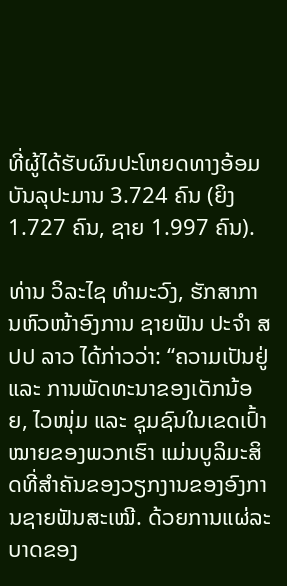ທີ່ຜູ້ໄດ້ຮັບຜົນປະໂຫຍດທາງອ້ອມບັນລຸປະມານ 3.724 ຄົນ (ຍິງ 1.727 ຄົນ, ຊາຍ 1.997 ຄົນ).

ທ່ານ ວິລະໄຊ ທຳມະວົງ, ຮັກສາການຫົວໜ້າອົງການ ຊາຍຟັນ ປະຈຳ ສປປ ລາວ ໄດ້ກ່າວວ່າ: “ຄວາມເປັນຢູ່ ແລະ ການພັດທະນາຂອງເດັກນ້ອຍ, ໄວໜຸ່ມ ແລະ ຊຸມຊົນໃນເຂດເປົ້າໝາຍຂອງພວກເຮົາ ແມ່ນບູລິມະສິດທີ່ສຳຄັນຂອງວຽກງານຂອງອົງການຊາຍຟັນສະເໝີ. ດ້ວຍການແຜ່ລະບາດຂອງ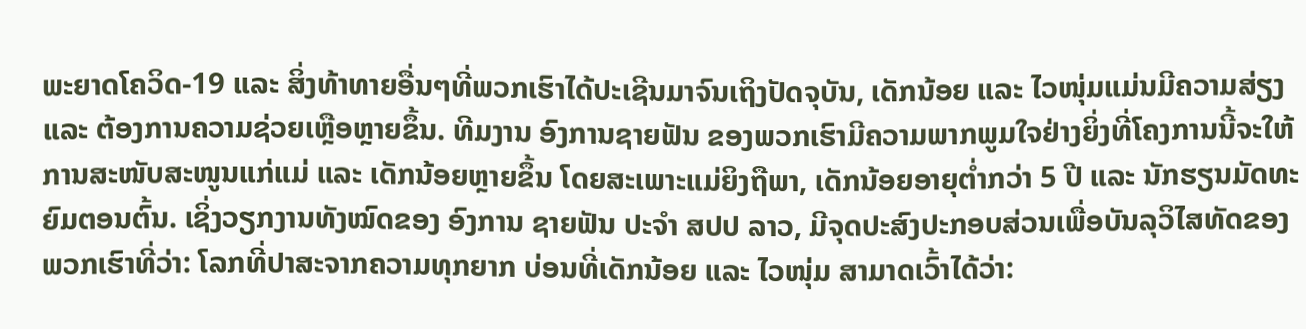ພະຍາດໂຄວິດ-19 ແລະ ສິ່ງທ້າທາຍອື່ນໆທີ່ພວກເຮົາໄດ້ປະເຊີນມາຈົນເຖິງປັດຈຸບັນ, ເດັກນ້ອຍ ແລະ ໄວໜຸ່ມແມ່ນມີຄວາມສ່ຽງ ແລະ ຕ້ອງການຄວາມຊ່ວຍເຫຼືອຫຼາຍຂຶ້ນ. ທີມງານ ອົງການຊາຍຟັນ ຂອງພວກເຮົາມີຄວາມພາກພູມໃຈຢ່າງຍິ່ງທີ່ໂຄງການນີ້ຈະໃຫ້ການສະໜັບສະໜູນແກ່ແມ່ ແລະ ເດັກນ້ອຍຫຼາຍຂຶ້ນ ໂດຍສະເພາະແມ່ຍິງຖືພາ, ເດັກນ້ອຍອາຍຸຕ່ຳກວ່າ 5 ປີ ແລະ ນັກຮຽນມັດທະຍົມຕອນຕົ້ນ. ເຊິ່ງວຽກງານທັງໝົດຂອງ ອົງການ ຊາຍຟັນ ປະຈຳ ສປປ ລາວ, ມີຈຸດປະສົງປະກອບສ່ວນເພື່ອບັນລຸວິໄສທັດຂອງພວກເຮົາທີ່ວ່າ: ໂລກທີ່ປາສະຈາກຄວາມທຸກຍາກ ບ່ອນທີ່ເດັກນ້ອຍ ແລະ ໄວໜຸ່ມ ສາມາດເວົ້າໄດ້ວ່າ: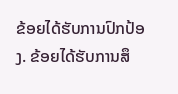ຂ້ອຍໄດ້ຮັບການປົກປ້ອງ. ຂ້ອຍໄດ້ຮັບການສຶ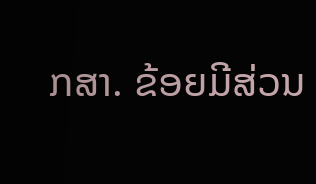ກສາ. ຂ້ອຍມີສ່ວນ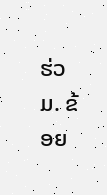ຮ່ວມ. ຂ້ອຍ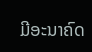ມີອະນາຄົດ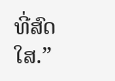ທີ່ສົດໃສ.”